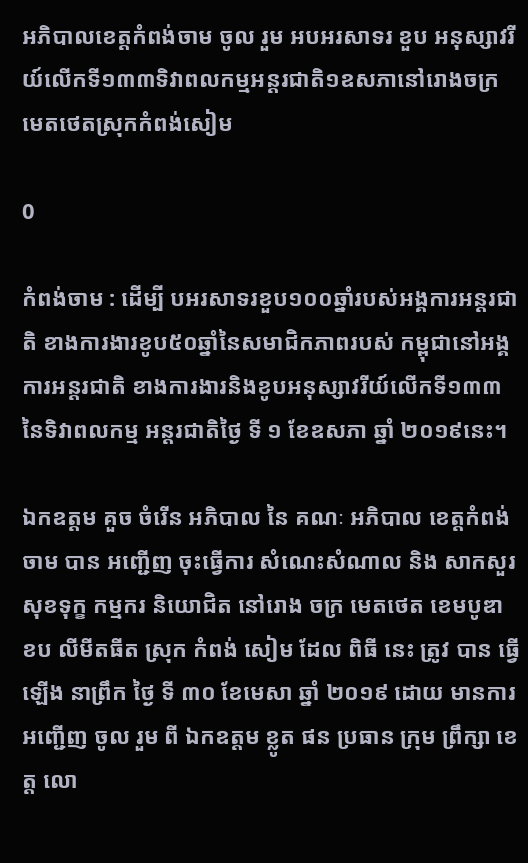អភិបាលខេត្តកំពង់ចាម ចូល រួម អបអរសាទរ ខួប អនុស្សាវរីយ៍លេីកទី១៣៣ទិវាពលកម្មអន្តរជាតិ១ឧសភានៅរោងចក្រមេតថេតស្រុកកំពង់សៀម

0

កំពង់ចាម : ដេីម្បី បអរសាទរខួប១០០ឆ្នាំរបស់អង្គការអន្តរជាតិ ខាងការងារខូប៥០ឆ្នាំនៃសមាជិកភាពរបស់ កម្ពុជានៅអង្គការអន្តរជាតិ ខាងការងារនិងខូបអនុស្សាវរីយ៍លេីកទី១៣៣ នៃទិវាពលកម្ម អន្តរជាតិថ្ងៃ ទី ១ ខែឧសភា ឆ្នាំ ២០១៩នេះ។

ឯកឧត្តម គួច ចំរើន អភិបាល នៃ គណៈ អភិបាល ខេត្តកំពង់ចាម បាន អញ្ជើញ ចុះធ្វើការ សំណេះសំណាល និង សាកសួរ សុខទុក្ខ កម្មករ និយោជិត នៅរោង ចក្រ មេតថេត ខេមបូឌា ខប លីមីតធីត ស្រុក កំពង់ សៀម ដែល ពិធី នេះ ត្រូវ បាន ធ្វើឡើង នាព្រឹក ថ្ងៃ ទី ៣០ ខែមេសា ឆ្នាំ ២០១៩ ដោយ មានការ អញ្ជើញ ចូល រួម ពី ឯកឧត្តម ខ្លូត ផន ប្រធាន ក្រុម ព្រឹក្សា ខេត្ត លោ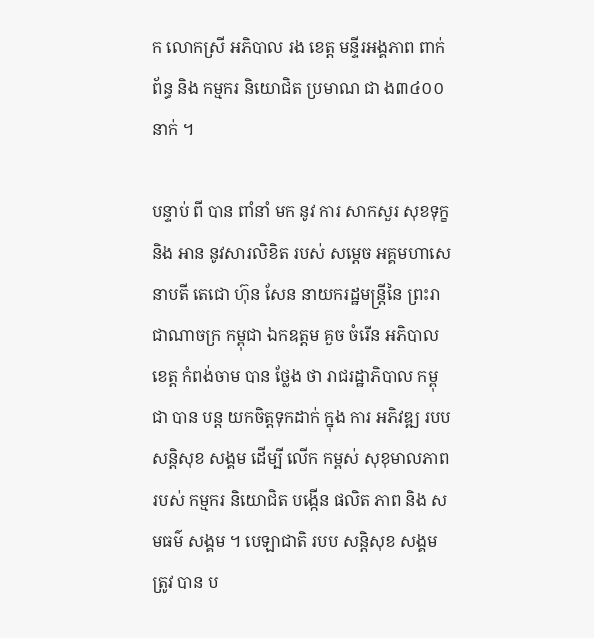ក លោកស្រី អភិបាល រង ខេត្ត មន្ទីរអង្គភាព ពាក់ព័ន្ធ និង កម្មករ និយោជិត ប្រមាណ ជា ង៣៤០០នាក់ ។

បន្ទាប់ ពី បាន ពាំនាំ មក នូវ ការ សាកសួរ សុខទុក្ខ និង អាន នូវសារលិខិត របស់ សម្តេច អគ្គមហាសេនាបតី តេជោ ហ៊ុន សែន នាយករដ្ឋមន្ត្រីនៃ ព្រះរាជាណាចក្រ កម្ពុជា ឯកឧត្តម គួច ចំរើន អភិបាល ខេត្ត កំពង់ចាម បាន ថ្លែង ថា រាជរដ្ឋាភិបាល កម្ពុជា បាន បន្ត យកចិត្តទុកដាក់ ក្នុង ការ អភិវឌ្ឍ របប សន្តិសុខ សង្គម ដេីម្បី លេីក កម្ពស់ សុខុមាលភាព របស់ កម្មករ និយោជិត បង្កេីន ផលិត ភាព និង សមធម៌ សង្គម ។ បេឡាជាតិ របប សន្តិសុខ សង្គម ត្រូវ បាន ប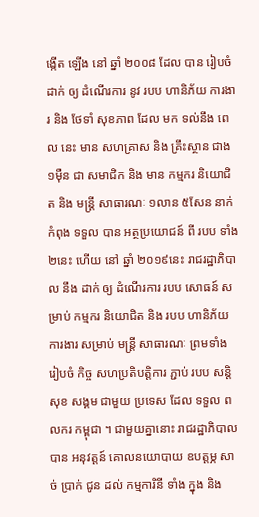ង្កើត ឡើង នៅ ឆ្នាំ ២០០៨ ដែល បាន រៀបចំ ដាក់ ឲ្យ ដំណើរការ នូវ របប ហានិភ័យ ការងារ និង ថែទាំ សុខភាព ដែល មក ទល់នឹង ពេល នេះ មាន សហគ្រាស និង គ្រឹះស្ថាន ជាង ១ម៉ឺន ជា សមាជិក និង មាន កម្មករ និយោជិត និង មន្ត្រី សាធារណៈ ១លាន ៥សែន នាក់ កំពុង ទទួល បាន អត្ថប្រយោជន៍ ពី របប ទាំង ២នេះ ហើយ នៅ ឆ្នាំ ២០១៩នេះ រាជរដ្ឋាភិបាល នឹង ដាក់ ឲ្យ ដំណើរការ របប សោធន៍ សម្រាប់ កម្មករ និយោជិត និង របប ហានិភ័យ ការងារ សម្រាប់ មន្ត្រី សាធារណៈ ព្រមទាំង រៀបចំ កិច្ច សហប្រតិបត្តិការ ភ្ជាប់ របប សន្តិសុខ សង្គម ជាមួយ ប្រទេស ដែល ទទួល ពលករ កម្ពុជា ។ ជាមួយគ្នានោះ រាជរដ្ឋាភិបាល បាន អនុវត្តន៍ គោលនយោបាយ ឧបត្តម្ភ សាច់ ប្រាក់ ជូន ដល់ កម្មការិនី ទាំង ក្នុង និង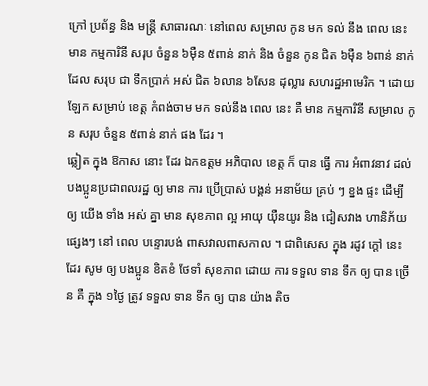ក្រៅ ប្រព័ន្ធ និង មន្ត្រី សាធារណៈ នៅពេល សម្រាល កូន មក ទល់ នឹង ពេល នេះ មាន កម្មការិនី សរុប ចំនួន ៦ម៉ឺន ៥ពាន់ នាក់ និង ចំនួន កូន ជិត ៦ម៉ឺន ៦ពាន់ នាក់ ដែល សរុប ជា ទឹកប្រាក់ អស់ ជិត ៦លាន ៦សែន ដុល្លារ សហរដ្ឋអាមេរិក ។ ដោយឡែក សម្រាប់ ខេត្ត កំពង់ចាម មក ទល់នឹង ពេល នេះ គឺ មាន កម្មការិនី សម្រាល កូន សរុប ចំនួន ៥ពាន់ នាក់ ផង ដែរ ។
ឆ្លៀត ក្នុង ឱកាស នោះ ដែរ ឯកឧត្ដម អភិបាល ខេត្ត ក៏ បាន ធ្វេី ការ អំពាវនាវ ដល់ បងប្អូនប្រជាពលរដ្ឋ ឲ្យ មាន ការ ប្រើប្រាស់ បង្គន់ អនាម័យ គ្រប់ ៗ ខ្នង ផ្ទះ ដើម្បី ឲ្យ យើង ទាំង អស់ គ្នា មាន សុខភាព ល្អ អាយុ យ៉ឺនយូរ និង ជៀសវាង ហានិភ័យ ផ្សេងៗ នៅ ពេល បន្ទោរបង់ ពាសវាលពាសកាល ។ ជាពិសេស ក្នុង រដូវ ក្ដៅ នេះ ដែរ សូម ឲ្យ បងប្អូន ខិតខំ ថែទាំ សុខភាព ដោយ ការ ទទួល ទាន ទឹក ឲ្យ បាន ច្រើន គឺ ក្នុង ១ថ្ងៃ ត្រូវ ទទួល ទាន ទឹក ឲ្យ បាន យ៉ាង តិច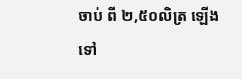ចាប់ ពី ២,៥០លិត្រ ឡើង ទៅ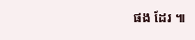ផង ដែរ ៕